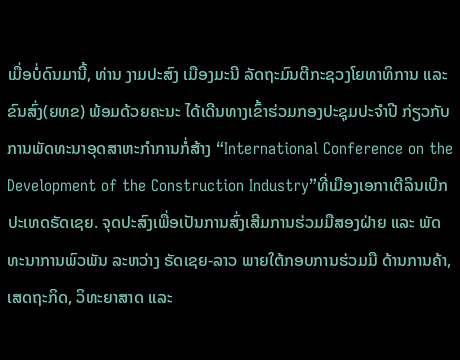ເມື່ອບໍ່ດົນມານີ້, ທ່ານ ງາມປະສົງ ເມືອງມະນີ ລັດຖະມົນຕີກະຊວງໂຍທາທິການ ແລະ ຂົນສົ່ງ(ຍທຂ) ພ້ອມດ້ວຍຄະນະ ໄດ້ເດີນທາງເຂົ້າຮ່ວມກອງປະຊຸມປະຈໍາປີ ກ່ຽວກັບ ການພັດທະນາອຸດສາຫະກຳການກໍ່ສ້າງ “International Conference on the Development of the Construction Industry”ທີ່ເມືອງເອກາເຕີລິນເບີກ ປະເທດຣັດເຊຍ. ຈຸດປະສົງເພື່ອເປັນການສົ່ງເສີມການຮ່ວມມືສອງຝ່າຍ ແລະ ພັດທະນາການພົວພັນ ລະຫວ່າງ ຣັດເຊຍ-ລາວ ພາຍໃຕ້ກອບການຮ່ວມມື ດ້ານການຄ້າ, ເສດຖະກິດ, ວິທະຍາສາດ ແລະ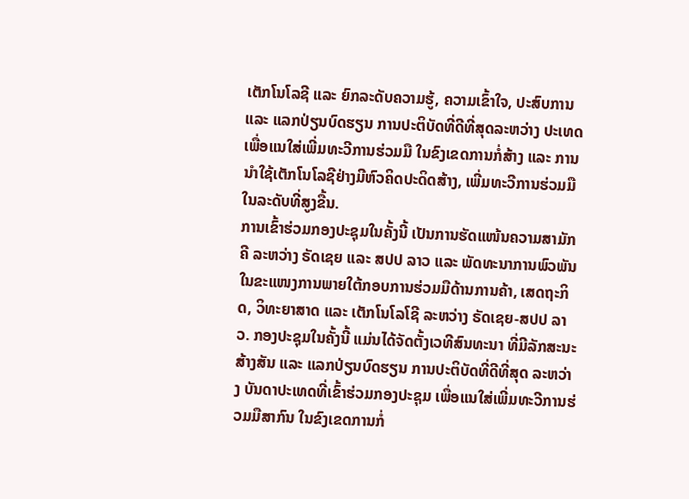ເຕັກໂນໂລຊີ ແລະ ຍົກລະດັບຄວາມຮູ້, ຄວາມເຂົ້າໃຈ, ປະສົບການ ແລະ ແລກປ່ຽນບົດຮຽນ ການປະຕິບັດທີ່ດີທີ່ສຸດລະຫວ່າງ ປະເທດ ເພື່ອແນໃສ່ເພີ່ມທະວີການຮ່ວມມື ໃນຂົງເຂດການກໍ່ສ້າງ ແລະ ການນໍາໃຊ້ເຕັກໂນໂລຊີຢ່າງມີຫົວຄິດປະດິດສ້າງ, ເພີ່ມທະວີການຮ່ວມມື ໃນລະດັບທີ່ສູງຂື້ນ.
ການເຂົ້າຮ່ວມກອງປະຊຸມໃນຄັ້ງນີ້ ເປັນການຮັດແໜ້ນຄວາມສາມັກຄີ ລະຫວ່າງ ຣັດເຊຍ ແລະ ສປປ ລາວ ແລະ ພັດທະນາການພົວພັນໃນຂະແໜງການພາຍໃຕ້ກອບການຮ່ວມມືດ້ານການຄ້າ, ເສດຖະກິດ, ວິທະຍາສາດ ແລະ ເຕັກໂນໂລໂຊີ ລະຫວ່າງ ຣັດເຊຍ-ສປປ ລາວ. ກອງປະຊຸມໃນຄັ້ງນີ້ ແມ່ນໄດ້ຈັດຕັ້ງເວທີສົນທະນາ ທີ່ມີລັກສະນະສ້າງສັນ ແລະ ແລກປ່ຽນບົດຮຽນ ການປະຕິບັດທີ່ດີທີ່ສຸດ ລະຫວ່າງ ບັນດາປະເທດທີ່ເຂົ້າຮ່ວມກອງປະຊຸມ ເພື່ອແນໃສ່ເພີ່ມທະວີການຮ່ວມມືສາກົນ ໃນຂົງເຂດການກໍ່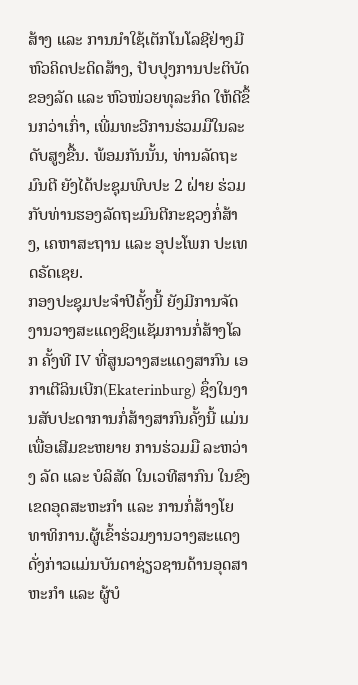ສ້າງ ແລະ ການນຳໃຊ້ເຕັກໂນໂລຊີຢ່າງມີຫົວຄິດປະດິດສ້າງ, ປັບປຸງການປະຕິບັດຂອງລັດ ແລະ ຫົວໜ່ວຍທຸລະກິດ ໃຫ້ດີຂຶ້ນກວ່າເກົ່າ, ເພີ່ມທະວີການຮ່ວມມືໃນລະດັບສູງຂື້ນ. ພ້ອມກັນນັ້ນ, ທ່ານລັດຖະມົນຕີ ຍັງໄດ້ປະຊຸມພົບປະ 2 ຝ່າຍ ຮ່ວມກັບທ່ານຮອງລັດຖະມົນຕີກະຊວງກໍ່ສ້າງ, ເຄຫາສະຖານ ແລະ ອຸປະໂພກ ປະເທດຣັດເຊຍ.
ກອງປະຊຸມປະຈຳປີຄັ້ງນີ້ ຍັງມີການຈັດງານວາງສະແດງຊິງແຊັມການກໍ່ສ້າງໂລກ ຄັ້ງທີ IV ທີ່ສູນວາງສະແດງສາກົນ ເອກາເຕີລິນເບີກ(Ekaterinburg) ຊຶ່ງໃນງານສັບປະດາການກໍ່ສ້າງສາກົນຄັ້ງນີ້ ແມ່ນເພື່ອເສີມຂະຫຍາຍ ການຮ່ວມມື ລະຫວ່າງ ລັດ ແລະ ບໍລິສັດ ໃນເວທີສາກົນ ໃນຂົງເຂດອຸດສະຫະກຳ ແລະ ການກໍ່ສ້າງໂຍທາທິການ.ຜູ້ເຂົ້າຮ່ວມງານວາງສະແດງດັ່ງກ່າວແມ່ນບັນດາຊ່ຽວຊານດ້ານອຸດສາຫະກຳ ແລະ ຜູ້ບໍ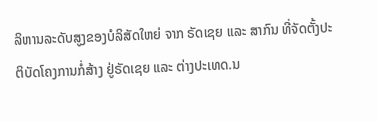ລິຫານລະດັບສູງຂອງບໍລິສັດໃຫຍ່ ຈາກ ຣັດເຊຍ ແລະ ສາກົນ ທີ່ຈັດຕັ້ງປະຕິບັດໂຄງການກໍ່ສ້າງ ຢູ່ຣັດເຊຍ ແລະ ຕ່າງປະເທດ.ນ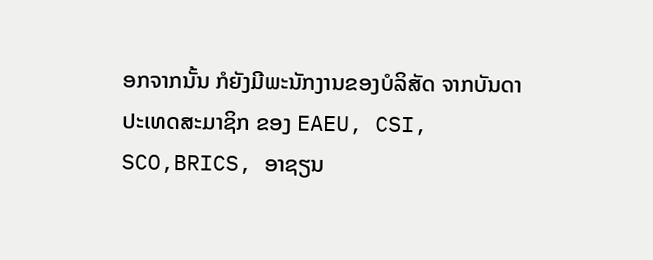ອກຈາກນັ້ນ ກໍຍັງມີພະນັກງານຂອງບໍລິສັດ ຈາກບັນດາປະເທດສະມາຊິກ ຂອງ EAEU, CSI, SCO,BRICS, ອາຊຽນ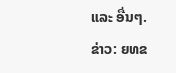ແລະ ອື່ນໆ.
ຂ່າວ: ຍທຂ